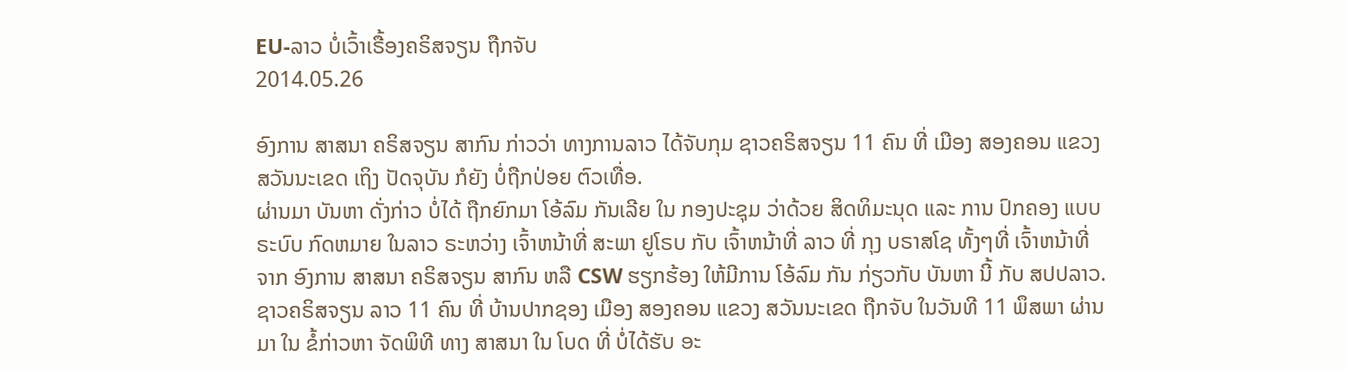EU-ລາວ ບໍ່ເວົ້າເຣື້ອງຄຣິສຈຽນ ຖືກຈັບ
2014.05.26

ອົງການ ສາສນາ ຄຣິສຈຽນ ສາກົນ ກ່າວວ່າ ທາງການລາວ ໄດ້ຈັບກຸມ ຊາວຄຣິສຈຽນ 11 ຄົນ ທີ່ ເມືອງ ສອງຄອນ ແຂວງ ສວັນນະເຂດ ເຖິງ ປັດຈຸບັນ ກໍຍັງ ບໍ່ຖືກປ່ອຍ ຕົວເທື່ອ.
ຜ່ານມາ ບັນຫາ ດັ່ງກ່າວ ບໍ່ໄດ້ ຖືກຍົກມາ ໂອ້ລົມ ກັນເລີຍ ໃນ ກອງປະຊຸມ ວ່າດ້ວຍ ສິດທິມະນຸດ ແລະ ການ ປົກຄອງ ແບບ ຣະບົບ ກົດຫມາຍ ໃນລາວ ຣະຫວ່າງ ເຈົ້າຫນ້າທີ່ ສະພາ ຢູໂຣບ ກັບ ເຈົ້າຫນ້າທີ່ ລາວ ທີ່ ກຸງ ບຣາສໂຊ ທັ້ງໆທີ່ ເຈົ້າຫນ້າທີ່ ຈາກ ອົງການ ສາສນາ ຄຣິສຈຽນ ສາກົນ ຫລື CSW ຮຽກຮ້ອງ ໃຫ້ມີການ ໂອ້ລົມ ກັນ ກ່ຽວກັບ ບັນຫາ ນີ້ ກັບ ສປປລາວ.
ຊາວຄຣິສຈຽນ ລາວ 11 ຄົນ ທີ່ ບ້ານປາກຊອງ ເມືອງ ສອງຄອນ ແຂວງ ສວັນນະເຂດ ຖືກຈັບ ໃນວັນທີ 11 ພຶສພາ ຜ່ານມາ ໃນ ຂໍ້ກ່າວຫາ ຈັດພິທີ ທາງ ສາສນາ ໃນ ໂບດ ທີ່ ບໍ່ໄດ້ຮັບ ອະ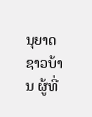ນຸຍາດ ຊາວບ້ານ ຜູ້ທີ່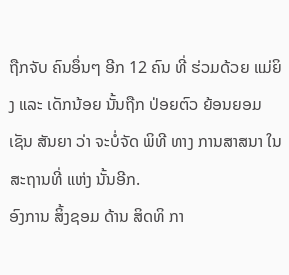ຖືກຈັບ ຄົນອຶ່ນໆ ອີກ 12 ຄົນ ທີ່ ຮ່ວມດ້ວຍ ແມ່ຍິງ ແລະ ເດັກນ້ອຍ ນັ້ນຖືກ ປ່ອຍຕົວ ຍ້ອນຍອມ ເຊັນ ສັນຍາ ວ່າ ຈະບໍ່ຈັດ ພິທີ ທາງ ການສາສນາ ໃນ ສະຖານທີ່ ແຫ່ງ ນັ້ນອີກ.
ອົງການ ສິ້ງຊອມ ດ້ານ ສິດທິ ກາ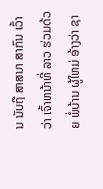ນ ນັບຖື ສາສນາ ສາກົນ ເວົ້າວ່າ ເຈົ້າຫນ້າທີ່ ລາວ ຮ່ວມດ້ວຍ ພໍ່ບ້ານ ຜູ້ໃຫມ່ ອ້າງວ່າ ຊາ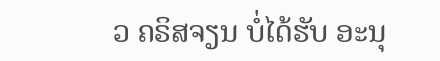ວ ຄຣິສຈຽນ ບໍ່ໄດ້ຮັບ ອະນຸ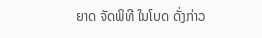ຍາດ ຈັດພິທີ ໃນໂບດ ດັ່ງກ່າວ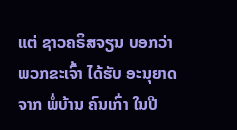ແຕ່ ຊາວຄຣິສຈຽນ ບອກວ່າ ພວກຂະເຈົ້າ ໄດ້ຮັບ ອະນຸຍາດ ຈາກ ພໍ່ບ້ານ ຄົນເກົ່າ ໃນປີ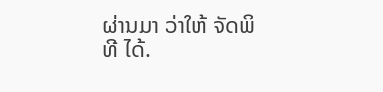ຜ່ານມາ ວ່າໃຫ້ ຈັດພິທີ ໄດ້.